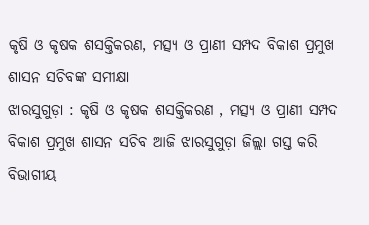କୃଷି ଓ କୃଷକ ଶସକ୍ତିକରଣ, ମତ୍ସ୍ୟ ଓ ପ୍ରାଣୀ ସମ୍ପଦ ବିକାଶ ପ୍ରମୁଖ ଶାସନ ସଚିବଙ୍କ ସମୀକ୍ଷା
ଝାରସୁଗୁଡ଼ା : କୃଷି ଓ କୃଷକ ଶସକ୍ତିକରଣ , ମତ୍ସ୍ୟ ଓ ପ୍ରାଣୀ ସମ୍ପଦ ବିକାଶ ପ୍ରମୁଖ ଶାସନ ସଚିବ ଆଜି ଝାରସୁଗୁଡ଼ା ଜିଲ୍ଲା ଗସ୍ତ କରି ବିଭାଗୀୟ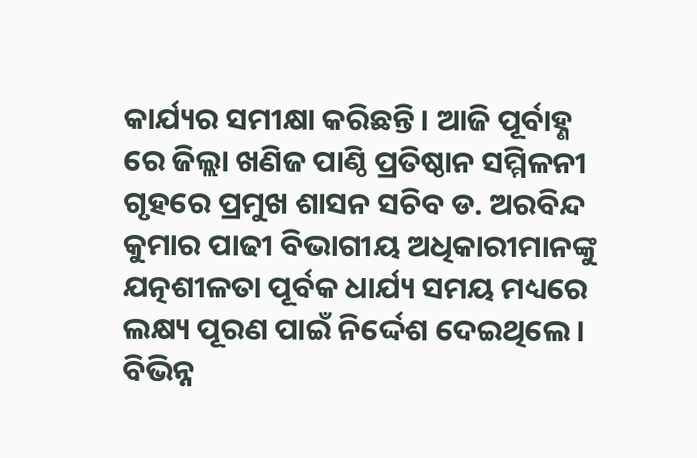କାର୍ଯ୍ୟର ସମୀକ୍ଷା କରିଛନ୍ତି। ଆଜି ପୂର୍ବାହ୍ଣ ରେ ଜିଲ୍ଲା ଖଣିଜ ପାଣ୍ଠି ପ୍ରତିଷ୍ଠାନ ସମ୍ମିଳନୀ ଗୃହରେ ପ୍ରମୁଖ ଶାସନ ସଚିବ ଡ. ଅରବିନ୍ଦ କୁମାର ପାଢୀ ବିଭାଗୀୟ ଅଧିକାରୀମାନଙ୍କୁ ଯତ୍ନଶୀଳତା ପୂର୍ବକ ଧାର୍ଯ୍ୟ ସମୟ ମଧ୍ୟରେ ଲକ୍ଷ୍ୟ ପୂରଣ ପାଇଁ ନିର୍ଦ୍ଦେଶ ଦେଇଥିଲେ । ବିଭିନ୍ନ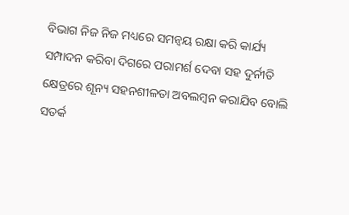ବିଭାଗ ନିଜ ନିଜ ମଧ୍ୟରେ ସମନ୍ଵୟ ରକ୍ଷା କରି କାର୍ଯ୍ୟ ସମ୍ପାଦନ କରିବା ଦିଗରେ ପରାମର୍ଶ ଦେବା ସହ ଦୁର୍ନୀତି କ୍ଷେତ୍ରରେ ଶୂନ୍ୟ ସହନଶୀଳତା ଅବଲମ୍ବନ କରାଯିବ ବୋଲି ସତର୍କ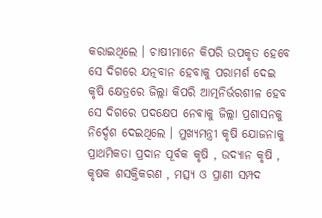କରାଇଥିଲେ । ଚାଷୀମାନେ କିପରି ଉପକୃତ ହେବେ ସେ ଦିଗରେ ଯତ୍ନବାନ ହେବାକୁ ପରାମର୍ଶ ଦେଇ କୃଷି କ୍ଷେତ୍ରରେ ଜିଲ୍ଲା କିପରି ଆତ୍ମନିର୍ଭରଶୀଳ ହେବ ସେ ଦିଗରେ ପଦକ୍ଷେପ ନେଵାକୁ ଜିଲ୍ଲା ପ୍ରଶାସନକୁ ନିର୍ଦ୍ଦେଶ ଦେଇଥିଲେ । ମୁଖ୍ୟମନ୍ତ୍ରୀ କୃଷି ଯୋଜନାକୁ ପ୍ରାଥମିକତା ପ୍ରଦାନ ପୂର୍ବକ କୃଷି , ଉଦ୍ୟାନ କୃଷି , କୃଷକ ଶସକ୍ତିକରଣ , ମତ୍ସ୍ୟ ଓ ପ୍ରାଣୀ ସମ୍ପଦ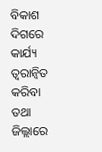ବିକାଶ ଦିଗରେ କାର୍ଯ୍ୟ ତ୍ଵରାନ୍ବିତ କରିବା ତଥା ଜିଲ୍ଲାରେ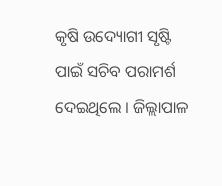କୃଷି ଉଦ୍ୟୋଗୀ ସୃଷ୍ଟି ପାଇଁ ସଚିବ ପରାମର୍ଶ ଦେଇଥିଲେ । ଜିଲ୍ଲାପାଳ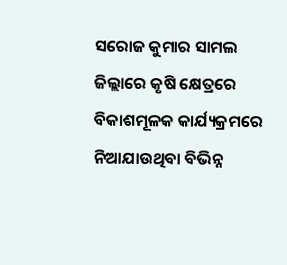ସରୋଜ କୁମାର ସାମଲ ଜିଲ୍ଲାରେ କୃଷି କ୍ଷେତ୍ରରେ ବିକାଶମୂଳକ କାର୍ଯ୍ୟକ୍ରମରେ ନିଆଯାଉଥିବା ବିଭିନ୍ନ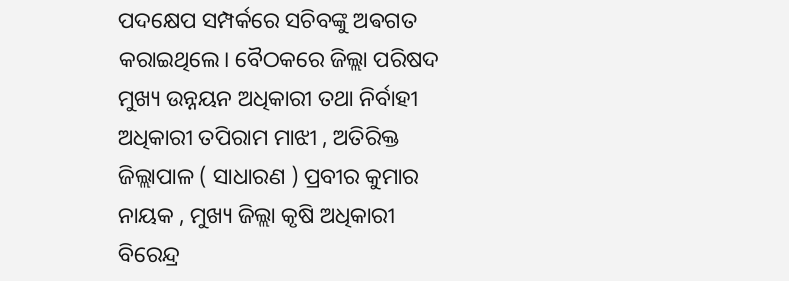ପଦକ୍ଷେପ ସମ୍ପର୍କରେ ସଚିବଙ୍କୁ ଅଵଗତ କରାଇଥିଲେ। ବୈଠକରେ ଜିଲ୍ଲା ପରିଷଦ ମୁଖ୍ୟ ଉନ୍ନୟନ ଅଧିକାରୀ ତଥା ନିର୍ବାହୀ ଅଧିକାରୀ ତପିରାମ ମାଝୀ , ଅତିରିକ୍ତ ଜିଲ୍ଲାପାଳ ( ସାଧାରଣ ) ପ୍ରବୀର କୁମାର ନାୟକ , ମୁଖ୍ୟ ଜିଲ୍ଲା କୃଷି ଅଧିକାରୀ ବିରେନ୍ଦ୍ର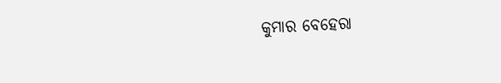କୁମାର ବେହେରା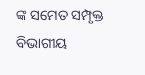ଙ୍କ ସମେତ ସମ୍ପୃକ୍ତ ବିଭାଗୀୟ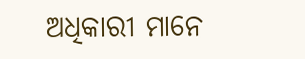ଅଧିକାରୀ ମାନେ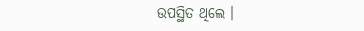ଉପସ୍ଥିତ ଥିଲେ ।